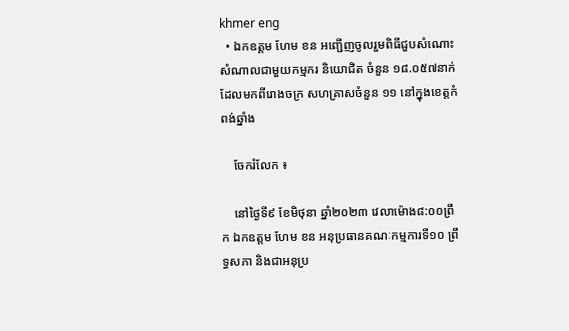khmer eng
  • ឯកឧត្ដម ហែម ខន អញ្ជើញចូលរួមពិធីជួបសំណោះសំណាលជាមួយកម្មករ និយោជិត ចំនួន ១៨.០៥៧នាក់ ដែលមកពីរោងចក្រ សហគ្រាសចំនួន ១១ នៅក្នុងខេត្តកំពង់ឆ្នាំង

    ចែករំលែក ៖

    នៅថ្ងៃទី៩ ខែមិថុនា ឆ្នាំ២០២៣ វេលាម៉ោង៨:០០ព្រឹក ឯកឧត្តម ហែម ខន អនុប្រធានគណៈកម្មការទី១០ ព្រឹទ្ធសភា និងជាអនុប្រ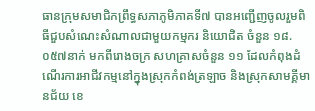ធានក្រុមសមាជិកព្រឹទ្ធសភាភូមិភាគទី៧ បានអញ្ជើញចូលរួមពិធីជួបសំណេះសំណាលជាមួយកម្មករ និយោជិត ចំនួន ១៨.០៥៧នាក់ មកពីរោងចក្រ សហគ្រាសចំនួន ១១ ដែលកំពុងដំណើរការអាជីវកម្មនៅក្នុងស្រុកកំពង់ត្រឡាច និងស្រុកសាមគ្គីមានជ័យ ខេ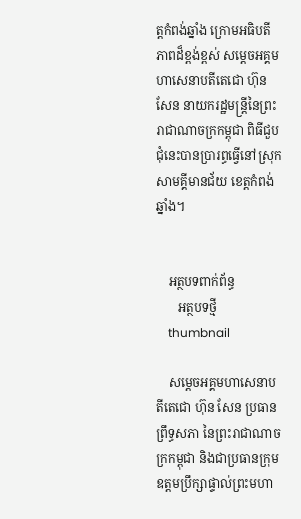ត្តកំពង់ឆ្នាំង ក្រោមអធិបតីភាពដ៏ខ្ពង់ខ្ពស់ សម្តេចអគ្គមហាសេនាបតីតេជោ ហ៊ុន សែន នាយករដ្ឋមន្រ្តីនៃព្រះរាជាណាចក្រកម្ពុជា ពិធីជួបជុំនេះបានប្រារព្ធធ្វើនៅស្រុកសាមគ្គីមានជ័យ ខេត្តកំពង់ឆ្នាំង។


    អត្ថបទពាក់ព័ន្ធ
       អត្ថបទថ្មី
    thumbnail

    សម្តេចអគ្គមហាសេនាបតីតេជោ ហ៊ុន សែន ប្រធានព្រឹទ្ធសភា នៃព្រះរាជាណាចក្រកម្ពុជា និងជាប្រធានក្រុមឧត្តមប្រឹក្សាផ្ទាល់ព្រះមហា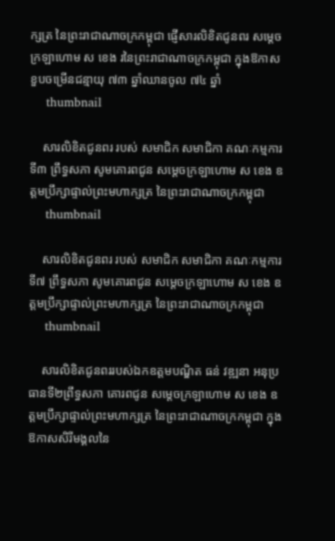ក្សត្រ នៃព្រះរាជាណាចក្រកម្ពុជា ផ្ញើសារលិខិតជូនពរ សម្តេចក្រឡាហោម ស ខេង រនៃព្រះរាជាណាចក្រកម្ពុជា ក្នុងឱកាសខួបចម្រើនជន្មាយុ ៧៣ ឆ្នាំឈានចូល ៧៤ ឆ្នាំ
    thumbnail

    សារលិខិតជូនពរ របស់ សមាជិក សមាជិកា គណៈកម្មការទី៣ ព្រឹទ្ធសភា សូមគោរពជូន សម្តេចក្រឡាហោម ស ខេង ឧត្តមប្រឹក្សាផ្ទាល់ព្រះមហាក្សត្រ នៃព្រះរាជាណាចក្រកម្ពុជា
    thumbnail

    សារលិខិតជូនពរ របស់ សមាជិក សមាជិកា គណៈកម្មការទី៧ ព្រឹទ្ធសភា សូមគោរពជូន សម្តេចក្រឡាហោម ស ខេង ឧត្តមប្រឹក្សាផ្ទាល់ព្រះមហាក្សត្រ នៃព្រះរាជាណាចក្រកម្ពុជា
    thumbnail

    សារលិខិតជូនពររបស់ឯកឧត្តមបណ្ឌិត ធន់ វឌ្ឍនា អនុប្រធានទី២ព្រឹទ្ធសភា គោរពជូន សម្តេចក្រឡាហោម ស ខេង ឧត្តមប្រឹក្សាផ្ទាល់ព្រះមហាក្សត្រ នៃព្រះរាជាណាចក្រកម្ពុជា ក្នុងឱកាសសិរីមង្គលនៃ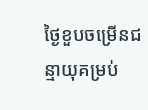ថ្ងៃខួបចម្រើនជន្មាយុគម្រប់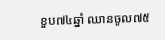ខួប៧៤ឆ្នាំ ឈានចូល៧៥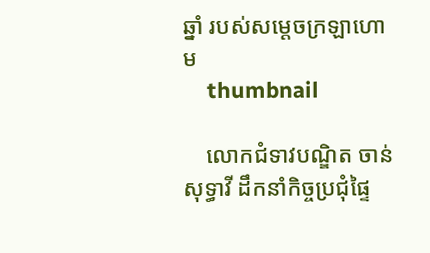ឆ្នាំ របស់សម្តេចក្រឡាហោម
    thumbnail

    លោកជំទាវបណ្ឌិត ចាន់ សុទ្ធាវី ដឹកនាំកិច្ចប្រជុំផ្ទៃ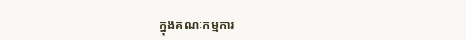ក្នុងគណៈកម្មការ